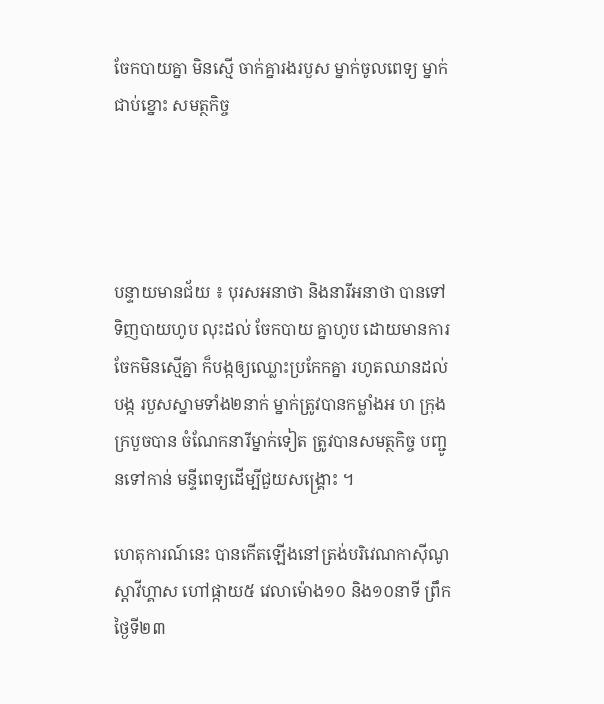ចែកបាយគ្នា មិនស្មើ ចាក់គ្នារងរបួស ម្នាក់ចូលពេទ្យ ម្នាក់ជាប់ខ្នោះ សមត្ថកិច្ច




បន្ទាយមានជ័យ ៖ បុរសអនាថា និងនារីអនាថា បានទៅទិញបាយហូប លុះដល់ ចែកបាយ គ្នាហូប ដោយមានការ ចែកមិនស្មើគ្នា ក៏បង្កឲ្យឈ្លោះប្រកែកគ្នា រហូតឈានដល់បង្ក របួសស្នាមទាំង២នាក់ ម្នាក់ត្រូវបានកម្លាំងអ ហ ក្រុង ក្របួចបាន ចំណែកនារីម្នាក់ទៀត ត្រូវបានសមត្ថកិច្ច បញ្ជូនទៅកាន់ មន្ទីពេទ្យដើម្បីជួយសង្គ្រោះ ។

ហេតុការណ៍នេះ បានកើតឡើងនៅត្រង់បរិវេណកាស៊ីណូ ស្តាវីហ្គាស ហៅផ្កាយ៥ វេលាម៉ោង១០ និង១០នាទី ព្រឹក ថ្ងៃទី២៣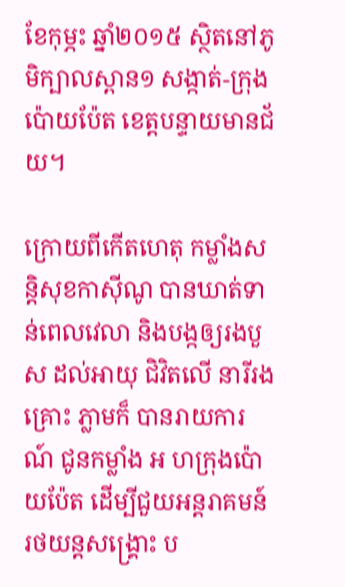ខែកុម្ភះ ឆ្នាំ២០១៥ ស្ថិតនៅភូមិក្បាលស្ពាន១ សង្កាត់-ក្រុងប៉ោយប៉ែត ខេត្តបន្ទាយមានជ័យ។

ក្រោយពីកើតហេតុ កម្លាំងសន្តិសុខកាស៊ីណូ បានឃាត់ទាន់ពេលវេលា និងបង្កឲ្យរងបួស ដល់អាយុ ជិវិតលើ នារីរងគ្រោះ ភ្លាមក៏ បានរាយការណ៍ ជូនកម្លាំង អ ហក្រុងប៉ោយប៉ែត ដើម្បីជួយអន្តរាគមន៍ រថយន្តសង្គ្រោះ ប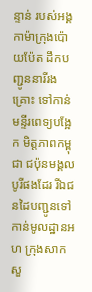ន្ទាន់ របស់អង្គកាម៉ាក្រុងប៉ោយប៉ែត ដឹកបញ្ជូននារីរងគ្រោះ ទៅកាន់ មន្ទីរពេទ្យបង្អែក មិត្តភាពកម្ពុជា ជប៉ុនមង្គល បូរីផងដែរ រីឯជនដៃបញ្ជូនទៅកាន់មូលដ្ឋានអ ហ ក្រុងសាកសួ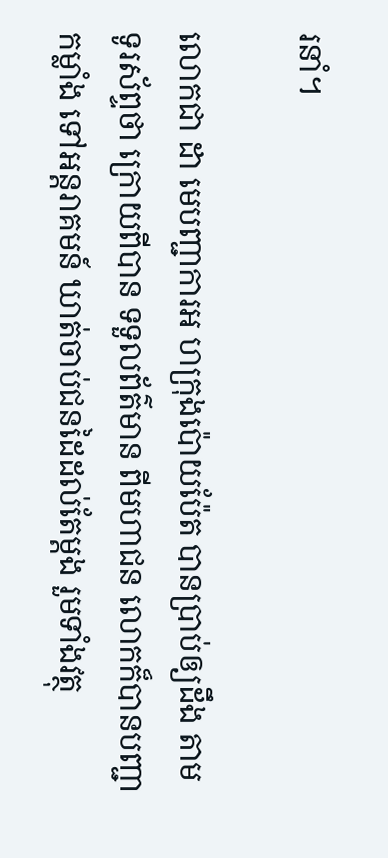រនាំ។

លោកជា ដា មេបញ្ជាការអ ហក្រុងប៉ោយប៉ែត បានប្រាប់ឲ្យដឹង តាមទូរស័ព្ទថា ក្រោយពីបាន ទទួលព័ត៌មាន ពីមហាជន លោកក៏បានបញ្ជាកម្លាំង ទៅអន្តរាគមន៍ ឃាត់ចាប់ជនដៃដល់តែម្តង រួមទាំងវត្ថុ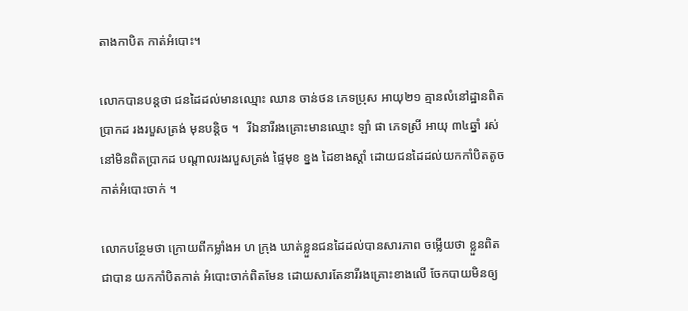តាងកាបិត កាត់អំបោះ។

លោកបានបន្តថា ជនដៃដល់មានឈ្មោះ ឈាន ចាន់ថន ភេទប្រុស អាយុ២១ គ្មានលំនៅដ្ឋានពិតប្រាកដ រងរបួសត្រង់ មុនបន្តិច ។   រីឯនារីរងគ្រោះមានឈ្មោះ ឡាំ ផា ភេទស្រី អាយុ ៣៤ឆ្នាំ រស់នៅមិនពិតប្រាកដ បណ្តាលរងរបួសត្រង់ ផ្ទៃមុខ ខ្នង ដៃខាងស្តាំ ដោយជនដៃដល់យកកាំបិតតូចកាត់អំបោះចាក់ ។

លោកបន្ថែមថា ក្រោយពីកម្លាំងអ ហ ក្រុង ឃាត់ខ្លួនជនដៃដល់បានសារភាព ចម្លើយថា ខ្លួនពិតជាបាន យកកាំបិតកាត់ អំបោះចាក់ពិតមែន ដោយសារតែនារីរងគ្រោះខាងលើ ចែកបាយមិនឲ្យ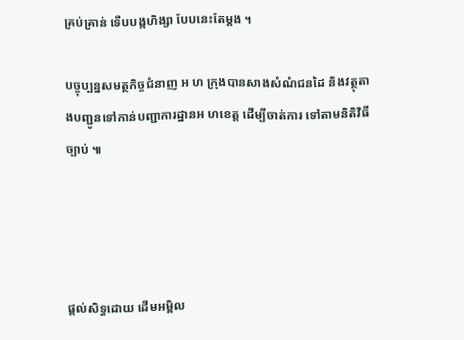គ្រប់គ្រាន់ ទើបបង្កហិង្សា បែបនេះតែម្តង ។

បច្ចុប្បន្នសមត្ថកិច្ចជំនាញ អ ហ ក្រុងបានសាងសំណំជនដៃ និងវត្ថុតាងបញ្ជូនទៅកាន់បញ្ជាការដ្ឋានអ ហខេត្ត ដើម្បីចាត់ការ ទៅតាមនិតិវិធីច្បាប់ ៕




ផ្តល់សិទ្ធដោយ ដើមអម្ពិល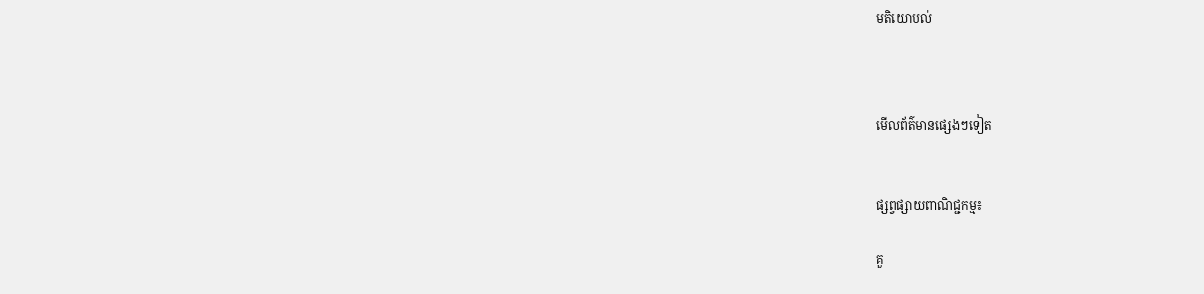មតិយោបល់



មើលព័ត៌មានផ្សេងៗទៀត


ផ្សព្វផ្សាយពាណិជ្ជកម្ម៖

គួ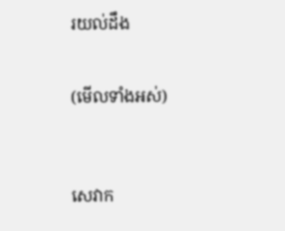រយល់ដឹង


(មើលទាំងអស់)



សេវាក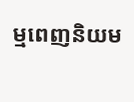ម្មពេញនិយម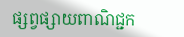ផ្សព្វផ្សាយពាណិជ្ជក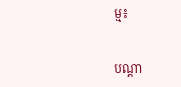ម្ម៖


បណ្តា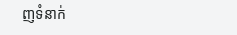ញទំនាក់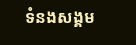ទំនងសង្គម